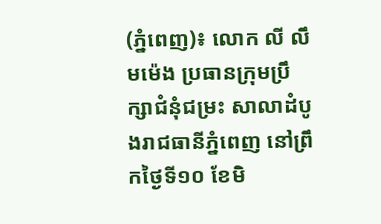(ភ្នំពេញ)៖ លោក លី លឹមម៉េង ប្រធានក្រុមប្រឹក្សាជំនុំជម្រះ សាលាដំបូងរាជធានីភ្នំពេញ នៅព្រឹកថ្ងៃទី១០ ខែមិ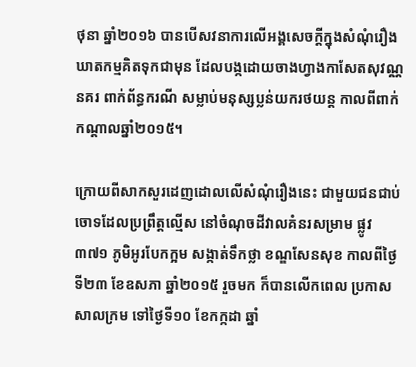ថុនា ឆ្នាំ២០១៦ បានបើសវនាការលើអង្គសេចក្តីក្នុងសំណុំរឿង ឃាតកម្មគិតទុកជាមុន ដែលបង្កដោយចាងហ្វាងកាសែតសុវណ្ណនគរ ពាក់ព័ន្ធករណី សម្លាប់មនុស្សប្លន់យករថយន្ត កាលពីពាក់កណ្តាលឆ្នាំ២០១៥។

ក្រោយពីសាកសួរដេញដោលលើសំណុំរឿងនេះ ជាមួយជនជាប់ចោទដែលប្រព្រឹត្តល្មើស នៅចំណុចដីវាលគំនរសម្រាម ផ្លូវ៣៧១ ភូមិអូរបែកក្អម សង្កាត់ទឹកថ្លា ខណ្ឌសែនសុខ កាលពីថ្ងៃទី២៣ ខែឧសភា ឆ្នាំ២០១៥ រួចមក ក៏បានលើកពេល ប្រកាសសាលក្រម ទៅថ្ងៃទី១០ ខែកក្កដា ឆ្នាំ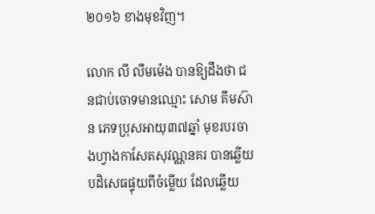២០១៦ ខាងមុខវិញ។

លោក លី លឹមម៉េង បានឱ្យដឹងថា ជនជាប់ចោទមានឈ្មោះ សោម គឹមស៊ាន ភេទប្រុសអាយុ៣៧ឆ្នាំ មុខរបរចាងហ្វាងកាសែតសុវណ្ណនគរ បានឆ្លើយបដិសេធផ្ទុយពីចំម្លើយ ដែលឆ្លើយ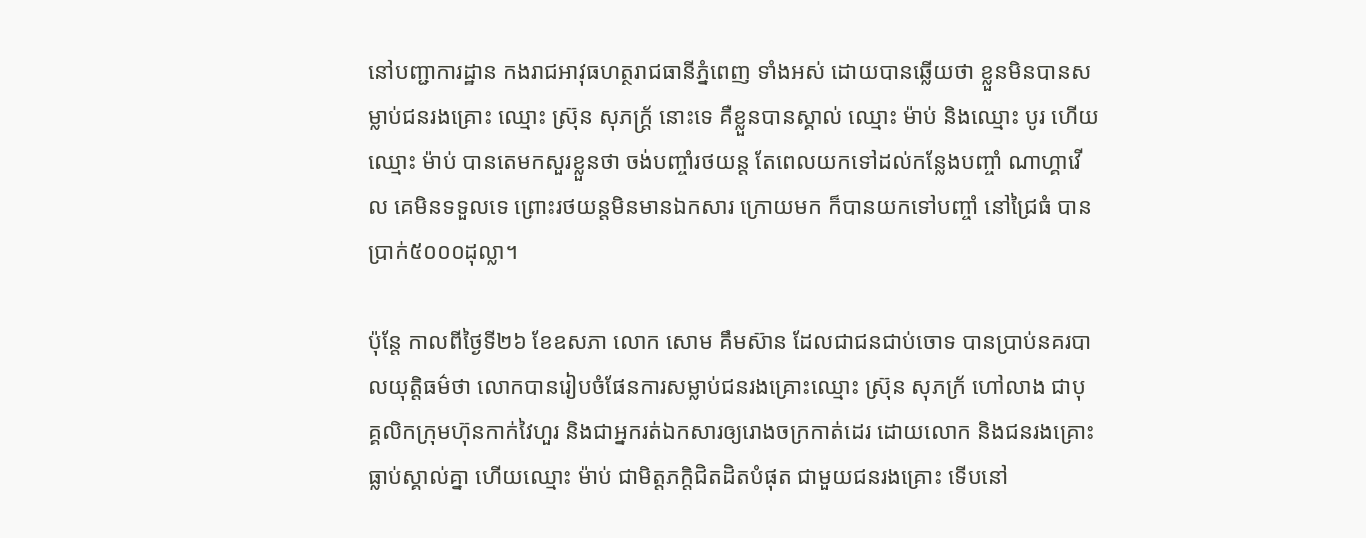នៅបញ្ជាការដ្ឋាន កងរាជអាវុធហត្ថរាជធានីភ្នំពេញ ទាំងអស់ ដោយបានឆ្លើយថា ខ្លួនមិនបានសម្លាប់ជនរងគ្រោះ ឈ្មោះ ស្រ៊ុន សុភក្រ្ត័ នោះទេ គឺខ្លួនបានស្គាល់ ឈ្មោះ ម៉ាប់ និងឈ្មោះ បូរ ហើយឈ្មោះ ម៉ាប់ បានតេមកសួរខ្លួនថា ចង់បញ្ចាំរថយន្ត តែពេលយកទៅដល់កន្លែងបញ្ចាំ ណាហ្គាវើល គេមិនទទួលទេ ព្រោះរថយន្តមិនមានឯកសារ ក្រោយមក ក៏បានយកទៅបញ្ចាំ នៅជ្រៃធំ បានប្រាក់៥០០០ដុល្លា។

ប៉ុន្តែ កាលពីថ្ងៃទី២៦ ខែឧសភា លោក សោម គឹមស៊ាន ដែលជាជនជាប់ចោទ បានប្រាប់នគរបាលយុត្តិធម៌ថា លោកបានរៀបចំផែនការសម្លាប់ជនរងគ្រោះឈ្មោះ ស្រ៊ុន សុភក្រ័ ហៅលាង ជាបុគ្គលិកក្រុមហ៊ុនកាក់វៃហួរ និងជាអ្នករត់ឯកសារឲ្យរោងចក្រកាត់ដេរ ដោយលោក និងជនរងគ្រោះធ្លាប់ស្គាល់គ្នា ហើយឈ្មោះ ម៉ាប់ ជាមិត្តភក្តិជិតដិតបំផុត ជាមួយជនរងគ្រោះ ទើបនៅ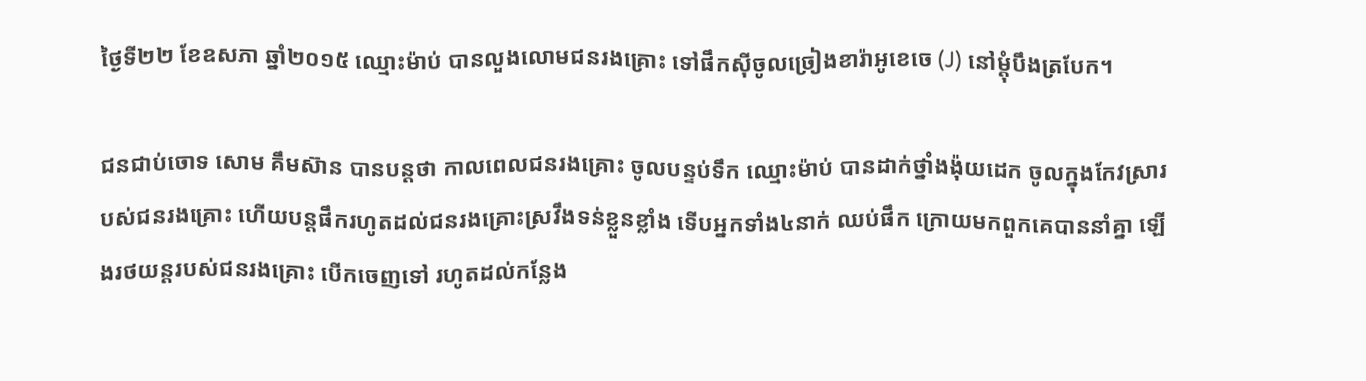ថ្ងៃទី២២ ខែឧសភា ឆ្នាំ២០១៥ ឈ្មោះម៉ាប់ បានលួងលោមជនរងគ្រោះ ទៅផឹកស៊ីចូលច្រៀងខារ៉ាអូខេចេ (J) នៅម្តុំបឹងត្របែក។

ជនជាប់ចោទ សោម គឹមស៊ាន បានបន្តថា កាលពេលជនរងគ្រោះ ចូលបន្ទប់ទឹក ឈ្មោះម៉ាប់ បានដាក់ថ្នាំងង៉ុយដេក ចូលក្នុងកែវស្រារបស់ជនរងគ្រោះ ហើយបន្តផឹករហូតដល់ជនរងគ្រោះស្រវឹងទន់ខ្លួនខ្លាំង ទើបអ្នកទាំង៤នាក់ ឈប់ផឹក ក្រោយមកពួកគេបាននាំគ្នា ឡើងរថយន្តរបស់ជនរងគ្រោះ បើកចេញទៅ រហូតដល់កន្លែង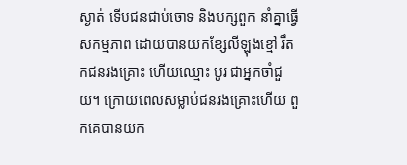ស្ងាត់ ទើបជនជាប់ចោទ និងបក្សពួក នាំគ្នាធ្វើសកម្មភាព ដោយបានយកខ្សែលីឡុងខ្មៅ រឹតកជនរងគ្រោះ ហើយឈ្មោះ បូរ ជាអ្នកចាំជួយ។ ក្រោយពេលសម្លាប់ជនរងគ្រោះហើយ ពួកគេបានយក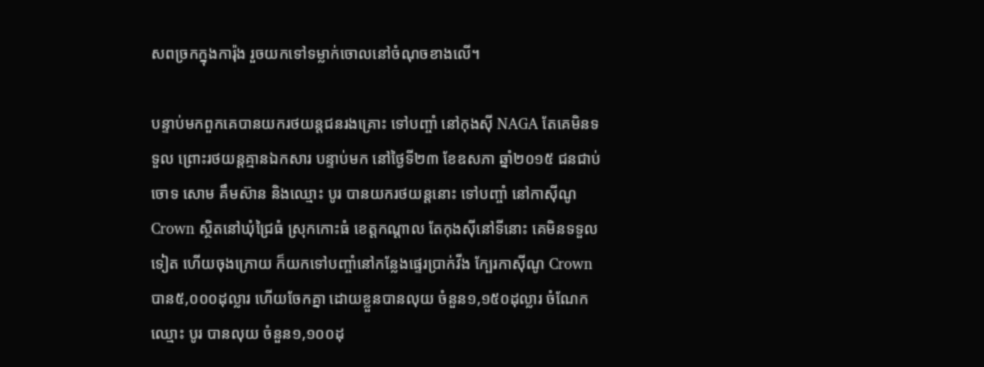សពច្រកក្នុងការ៉ុង រួចយកទៅទម្លាក់ចោលនៅចំណុចខាងលើ។

បន្ទាប់មកពួកគេបានយករថយន្តជនរងគ្រោះ ទៅបញ្ចាំ នៅកុងស៊ី NAGA តែគេមិនទទួល ព្រោះរថយន្តគ្មានឯកសារ បន្ទាប់មក នៅថ្ងៃទី២៣ ខែឧសភា ឆ្នាំ២០១៥ ជនជាប់ចោទ សោម គឹមស៊ាន និងឈ្មោះ បូរ បានយករថយន្តនោះ ទៅបញ្ចាំ នៅកាស៊ីណូ Crown ស្ថិតនៅឃុំជ្រៃធំ ស្រុកកោះធំ ខេត្តកណ្តាល តែកុងស៊ីនៅទីនោះ គេមិនទទួលទៀត ហើយចុងក្រោយ ក៏យកទៅបញ្ចាំនៅកន្លែងផ្ទេរប្រាក់វីង ក្បែរកាស៊ីណូ Crown បាន៥,០០០ដុល្លារ ហើយចែកគ្នា ដោយខ្លួនបានលុយ ចំនួន១,១៥០ដុល្លារ ចំណែកឈ្មោះ បូរ បានលុយ ចំនួន១,១០០ដុ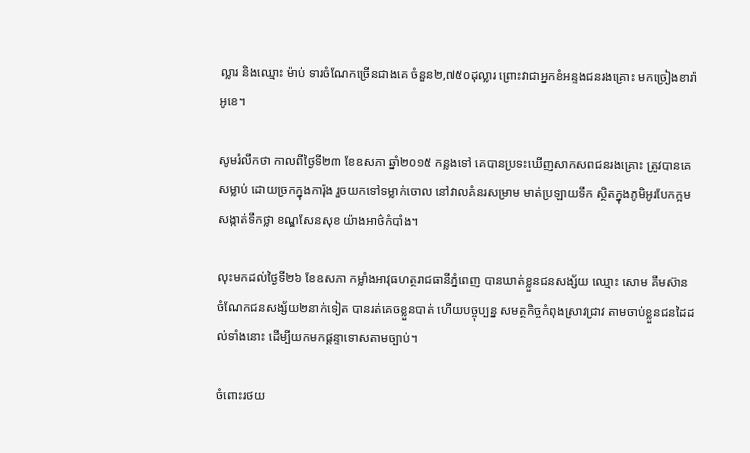ល្លារ និងឈ្មោះ ម៉ាប់ ទារចំណែកច្រើនជាងគេ ចំនួន២,៧៥០ដុល្លារ ព្រោះវាជាអ្នកខំអន្ទងជនរងគ្រោះ មកច្រៀងខារ៉ាអូខេ។

សូមរំលឹកថា កាលពីថ្ងៃទី២៣ ខែឧសភា ឆ្នាំ២០១៥ កន្លងទៅ គេបានប្រទះឃើញសាកសពជនរងគ្រោះ ត្រូវបានគេសម្លាប់ ដោយច្រកក្នុងការ៉ុង រួចយកទៅទម្លាក់ចោល នៅវាលគំនរសម្រាម មាត់ប្រឡាយទឹក ស្ថិតក្នុងភូមិអូរបែកក្អម សង្កាត់ទឹកថ្លា ខណ្ឌសែនសុខ យ៉ាងអាថ៌កំបាំង។

លុះមកដល់ថ្ងៃទី២៦ ខែឧសភា កម្លាំងអាវុធហត្ថរាជធានីភ្នំពេញ បានឃាត់ខ្លួនជនសង្ស័យ ឈ្មោះ សោម គឹមស៊ាន ចំណែកជនសង្ស័យ២នាក់ទៀត បានរត់គេចខ្លួនបាត់ ហើយបច្ចុប្បន្ន សមត្ថកិច្ចកំពុងស្រាវជ្រាវ តាមចាប់ខ្លួនជនដៃដល់ទាំងនោះ ដើម្បីយកមកផ្តន្ទាទោសតាមច្បាប់។

ចំពោះរថយ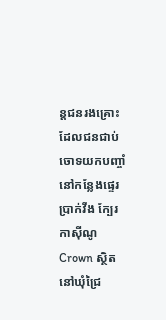ន្តជនរងគ្រោះ ដែលជនជាប់ចោទយកបញ្ចាំ នៅកន្លែងផ្ទេរប្រាក់វីង ក្បែរកាស៊ីណូ Crown ស្ថិតនៅឃុំជ្រៃ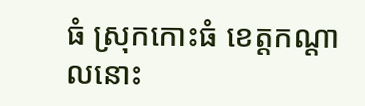ធំ ស្រុកកោះធំ ខេត្តកណ្តាលនោះ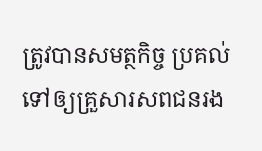ត្រូវបានសមត្ថកិច្ច ប្រគល់ទៅឲ្យគ្រួសារសពជនរង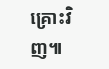គ្រោះវិញ៕